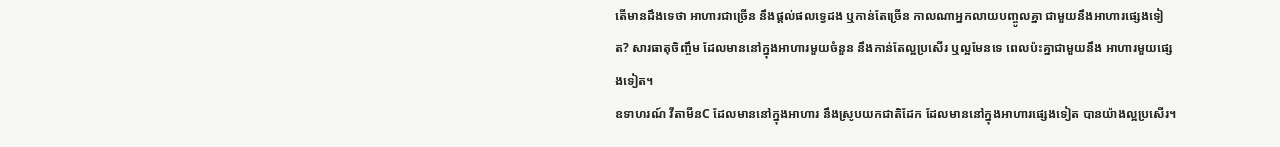តើមានដឹងទេថា អាហារជាច្រើន នឹងផ្តល់ផលទ្វេដង ឬកាន់តែច្រើន កាលណាអ្នកលាយបញ្ចូលគ្នា ជាមួយនឹងអាហារផ្សេងទៀត? សារធាតុចិញ្ចឹម ដែលមាននៅក្នុងអាហារមួយចំនួន នឹងកាន់តែល្អប្រសើរ ឬល្អមែនទេ ពេលប៉ះគ្នាជាមួយនឹង អាហារមួយផ្សេងទៀត។
ឧទាហរណ៍ វីតាមីនC ដែលមាននៅក្នុងអាហារ នឹងស្រូបយកជាតិដែក ដែលមាននៅក្នុងអាហារផ្សេងទៀត បានយ៉ាងល្អប្រសើរ។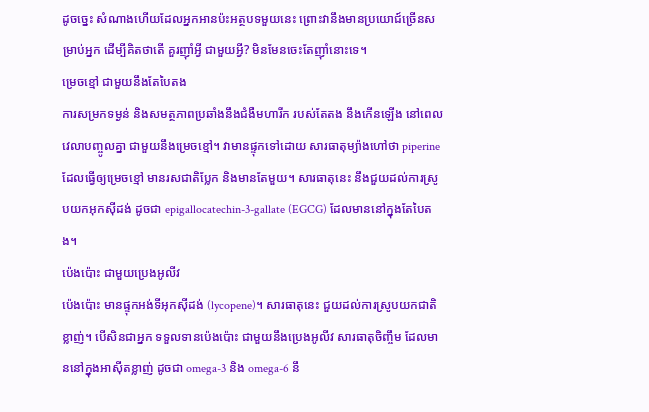ដូចច្នេះ សំណាងហើយដែលអ្នកអានប៉ះអត្ថបទមួយនេះ ព្រោះវានឹងមានប្រយោជ៍ច្រើនសម្រាប់អ្នក ដើម្បីគិតថាតើ គួរញ៉ាំអ្វី ជាមួយអ្វី? មិនមែនចេះតែញ៉ាំនោះទេ។
ម្រេចខ្មៅ ជាមួយនឹងតែបៃតង
ការសម្រកទម្ងន់ និងសមត្ថភាពប្រឆាំងនឹងជំងឺមហារីក របស់តែតង នឹងកើនឡើង នៅពេលវេលាបញ្ចូលគ្នា ជាមួយនឹងម្រេចខ្មៅ។ វាមានផ្ទុកទៅដោយ សារធាតុម្យ៉ាងហៅថា piperine ដែលធ្វើឲ្យម្រេចខ្មៅ មានរសជាតិប្លែក និងមានតែមួយ។ សារធាតុនេះ នឹងជួយដល់ការស្រូបយកអុកស៊ីដង់ ដូចជា epigallocatechin-3-gallate (EGCG) ដែលមាននៅក្នុងតែបៃតង។
ប៉េងប៉ោះ ជាមួយប្រេងអូលីវ
ប៉េងប៉ោះ មានផ្ទុកអង់ទីអុកស៊ីដង់ (lycopene)។ សារធាតុនេះ ជួយដល់ការស្រូបយកជាតិខ្លាញ់។ បើសិនជាអ្នក ទទួលទានប៉េងប៉ោះ ជាមួយនឹងប្រេងអូលីវ សារធាតុចិញ្ចឹម ដែលមាននៅក្នុងអាស៊ីតខ្លាញ់ ដូចជា omega-3 និង omega-6 នឹ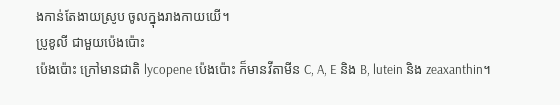ងកាន់តែងាយស្រូប ចូលក្នុងរាងកាយយើ។
ប្រូខូលី ជាមួយប៉េងប៉ោះ
ប៉េងប៉ោះ ក្រៅមានជាតិ lycopene ប៉េងប៉ោះ ក៏មានវីតាមីន C, A, E និង B, lutein និង zeaxanthin។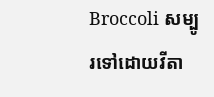Broccoli សម្បូរទៅដោយវីតា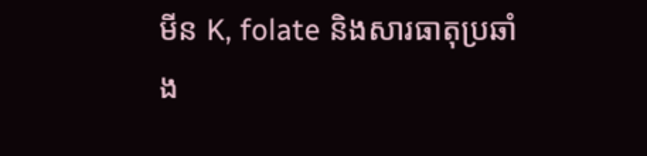មីន K, folate និងសារធាតុប្រឆាំង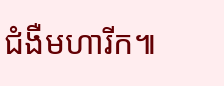ជំងឺមហារីក៕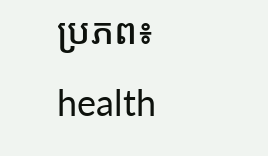ប្រភព៖ health